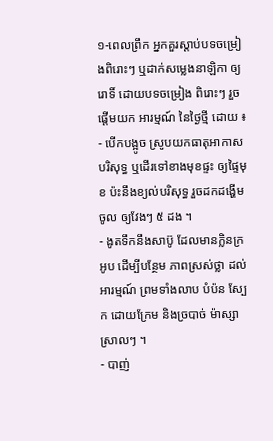១-ពេលព្រឹក អ្នកគួរស្តាប់បទចម្រៀងពិរោះៗ ឬដាក់សម្លេងនាឡិកា ឲ្យរោទិ៍ ដោយបទចម្រៀង ពិរោះៗ រួចផ្តើមយក អារម្មណ៍ នៃថ្ងៃថ្មី ដោយ ៖
- បើកបង្អូច ស្រូបយកធាតុអាកាសបរិសុទ្ធ ឬដើរទៅខាងមុខផ្ទះ ឲ្យផ្ទៃមុខ ប៉ះនឹងខ្យល់បរិសុទ្ធ រួចដកដង្ហើមចូល ឲ្យវែងៗ ៥ ដង ។
- ងូតទឹកនឹងសាប៊ូ ដែលមានក្លិនក្រអូប ដើម្បីបន្ថែម ភាពស្រស់ថ្លា ដល់អារម្មណ៍ ព្រមទាំងលាប បំប៉ន ស្បែក ដោយក្រែម និងច្របាច់ ម៉ាស្សាស្រាលៗ ។
- បាញ់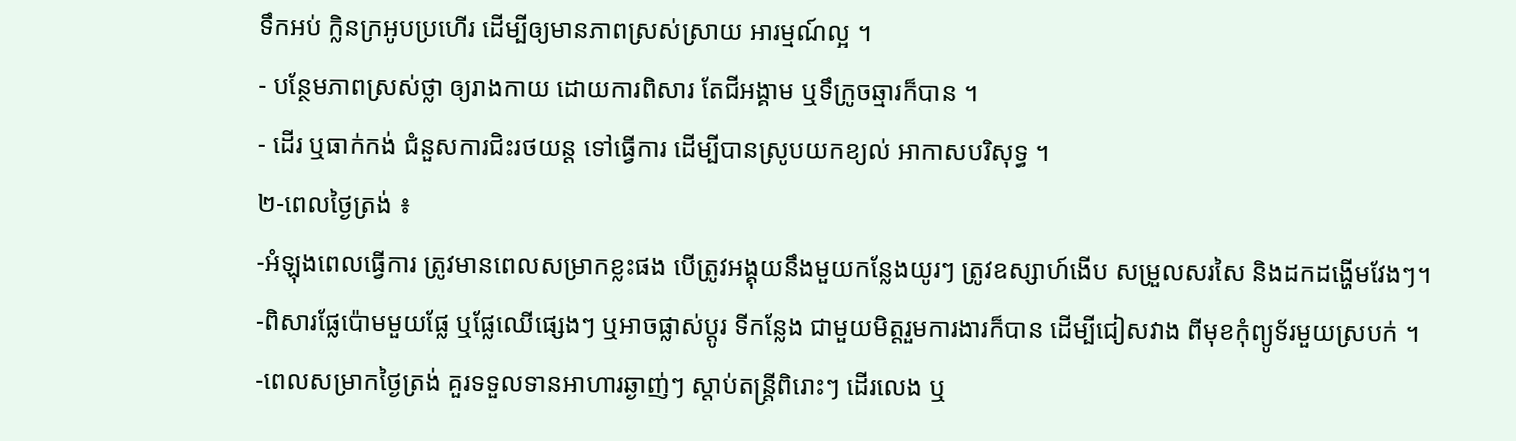ទឹកអប់ ក្លិនក្រអូបប្រហើរ ដើម្បីឲ្យមានភាពស្រស់ស្រាយ អារម្មណ៍ល្អ ។
- បន្ថែមភាពស្រស់ថ្លា ឲ្យរាងកាយ ដោយការពិសារ តែជីអង្គាម ឬទឹក្រូចឆ្មារក៏បាន ។
- ដើរ ឬធាក់កង់ ជំនួសការជិះរថយន្ត ទៅធ្វើការ ដើម្បីបានស្រូបយកខ្យល់ អាកាសបរិសុទ្ធ ។
២-ពេលថ្ងៃត្រង់ ៖
-អំឡុងពេលធ្វើការ ត្រូវមានពេលសម្រាកខ្លះផង បើត្រូវអង្គុយនឹងមួយកន្លែងយូរៗ ត្រូវឧស្សាហ៍ងើប សម្រួលសរសៃ និងដកដង្ហើមវែងៗ។
-ពិសារផ្លែប៉ោមមួយផ្លែ ឬផ្លែឈើផ្សេងៗ ឬអាចផ្លាស់ប្តូរ ទីកន្លែង ជាមួយមិត្តរួមការងារក៏បាន ដើម្បីជៀសវាង ពីមុខកុំព្យូទ័រមួយស្របក់ ។
-ពេលសម្រាកថ្ងៃត្រង់ គួរទទួលទានអាហារឆ្ងាញ់ៗ ស្តាប់តន្រ្តីពិរោះៗ ដើរលេង ឬ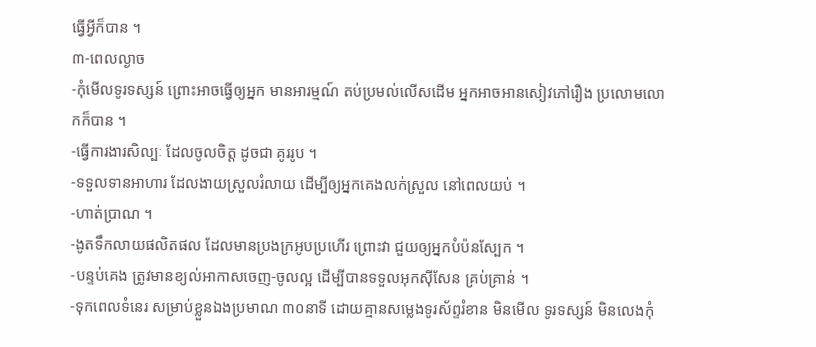ធ្វើអ្វីក៏បាន ។
៣-ពេលល្ងាច
-កុំមើលទូរទស្សន៍ ព្រោះអាចធ្វើឲ្យអ្នក មានអារម្មណ៍ តប់ប្រមល់លើសដើម អ្នកអាចអានសៀវភៅរឿង ប្រលោមលោកក៏បាន ។
-ធ្វើការងារសិល្បៈ ដែលចូលចិត្ត ដូចជា គូររូប ។
-ទទួលទានអាហារ ដែលងាយស្រួលរំលាយ ដើម្បីឲ្យអ្នកគេងលក់ស្រួល នៅពេលយប់ ។
-ហាត់ប្រាណ ។
-ងូតទឹកលាយផលិតផល ដែលមានប្រងក្រអូបប្រហើរ ព្រោះវា ជួយឲ្យអ្នកបំប៉នស្បែក ។
-បន្ទប់គេង ត្រូវមានខ្យល់អាកាសចេញ-ចូលល្អ ដើម្បីបានទទួលអុកស៊ីសែន គ្រប់គ្រាន់ ។
-ទុកពេលទំនេរ សម្រាប់ខ្លួនឯងប្រមាណ ៣០នាទី ដោយគ្មានសម្លេងទូរស័ព្ទរំខាន មិនមើល ទូរទស្សន៍ មិនលេងកុំ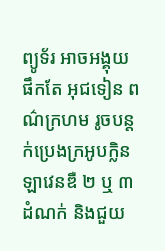ព្យូទ័រ អាចអង្គុយផឹកតែ អុជទៀន ពណ៌ក្រហម រូចបន្តក់ប្រេងក្រអូបក្លិន ឡាវេនឌឺ ២ ឬ ៣ ដំណក់ និងជួយ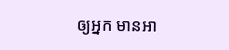ឲ្យអ្នក មានអា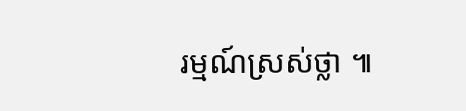រម្មណ៍ស្រស់ថ្លា ៕